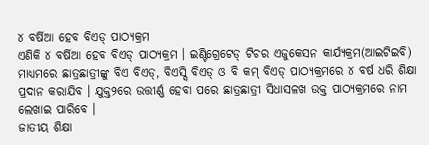୪ ବର୍ଷିଆ ହେବ ବିଏଡ୍ ପାଠ୍ୟକ୍ରମ
ଏଣିକି ୪ ବର୍ଷିଆ ହେବ ବିଏଡ୍ ପାଠ୍ୟକ୍ରମ । ଇଣ୍ଟିଗ୍ରେଟେଡ୍ ଟିଚର ଏଜୁକେସନ କାର୍ଯ୍ୟକ୍ରମ(ଆଇଟିଇବି) ମାଧ୍ୟମରେ ଛାତ୍ରଛାତ୍ରୀଙ୍କୁ ବିଏ ବିଏଡ୍, ବିଏସ୍ସି ବିଏଡ୍ ଓ ବି କମ୍ ବିଏଡ୍ ପାଠ୍ୟକ୍ରମରେ ୪ ବର୍ଷ ଧରି ଶିକ୍ଷା ପ୍ରଦାନ କରାଯିବ । ଯୁକ୍ତ୨ରେ ଉତ୍ତୀର୍ଣ୍ଣ ହେବା ପରେ ଛାତ୍ରଛାତ୍ରୀ ସିଧାସଳଖ ଉକ୍ତ ପାଠ୍ୟକ୍ରମରେ ନାମ ଲେଖାଇ ପାରିବେ ।
ଜାତୀୟ ଶିକ୍ଷା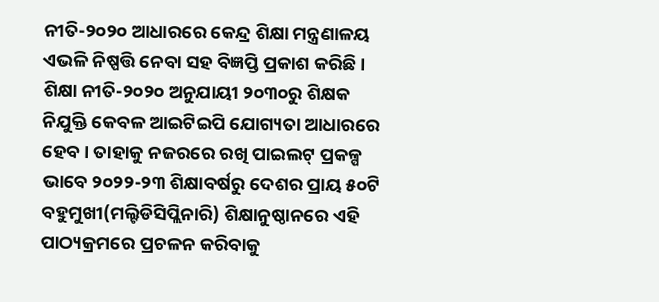ନୀତି-୨୦୨୦ ଆଧାରରେ କେନ୍ଦ୍ର ଶିକ୍ଷା ମନ୍ତ୍ରଣାଳୟ ଏଭଳି ନିଷ୍ପତ୍ତି ନେବା ସହ ବିଜ୍ଞପ୍ତି ପ୍ରକାଶ କରିଛି । ଶିକ୍ଷା ନୀତି-୨୦୨୦ ଅନୁଯାୟୀ ୨୦୩୦ରୁ ଶିକ୍ଷକ ନିଯୁକ୍ତି କେବଳ ଆଇଟିଇପି ଯୋଗ୍ୟତା ଆଧାରରେ ହେବ । ତାହାକୁ ନଜରରେ ରଖି ପାଇଲଟ୍ ପ୍ରକଳ୍ପ ଭାବେ ୨୦୨୨-୨୩ ଶିକ୍ଷାବର୍ଷରୁ ଦେଶର ପ୍ରାୟ ୫୦ଟି ବହୁମୁଖୀ(ମଲ୍ଟିଡିସିପ୍ଲିନାରି) ଶିକ୍ଷାନୁଷ୍ଠାନରେ ଏହି ପାଠ୍ୟକ୍ରମରେ ପ୍ରଚଳନ କରିବାକୁ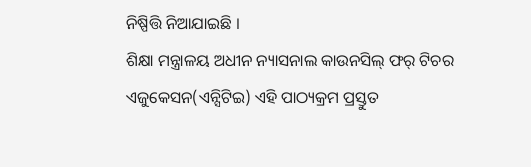ନିଷ୍ପିତ୍ତି ନିଆଯାଇଛି ।
ଶିକ୍ଷା ମନ୍ତ୍ରାଳୟ ଅଧୀନ ନ୍ୟାସନାଲ କାଉନସିଲ୍ ଫର୍ ଟିଚର ଏଜୁକେସନ(ଏନ୍ସିଟିଇ) ଏହି ପାଠ୍ୟକ୍ରମ ପ୍ରସ୍ତୁତ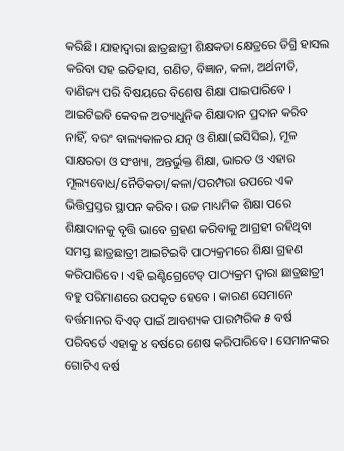କରିଛି। ଯାହାଦ୍ୱାରା ଛାତ୍ରଛାତ୍ରୀ ଶିକ୍ଷକତା କ୍ଷେତ୍ରରେ ଡିଗ୍ରି ହାସଲ କରିବା ସହ ଇତିହାସ, ଗଣିତ, ବିଜ୍ଞାନ, କଳା, ଅର୍ଥନୀତି, ବାଣିଜ୍ୟ ପରି ବିଷୟରେ ବିଶେଷ ଶିକ୍ଷା ପାଇପାରିବେ । ଆଇଟିଇବି କେବଳ ଅତ୍ୟାଧୁନିକ ଶିକ୍ଷାଦାନ ପ୍ରଦାନ କରିବ ନାହିଁ, ବରଂ ବାଲ୍ୟକାଳର ଯତ୍ନ ଓ ଶିକ୍ଷା(ଇସିସିଇ), ମୂଳ ସାକ୍ଷରତା ଓ ସଂଖ୍ୟା, ଅନ୍ତର୍ଭୁକ୍ତ ଶିକ୍ଷା, ଭାରତ ଓ ଏହାର ମୂଲ୍ୟବୋଧ/ନୈତିକତା/କଳା/ପରମ୍ପରା ଉପରେ ଏକ ଭିତ୍ତିପ୍ରସ୍ତର ସ୍ଥାପନ କରିବ। ଉଚ୍ଚ ମାଧ୍ୟମିକ ଶିକ୍ଷା ପରେ ଶିକ୍ଷାଦାନକୁ ବୃତ୍ତି ଭାବେ ଗ୍ରହଣ କରିବାକୁ ଆଗ୍ରହୀ ରହିଥିବା ସମସ୍ତ ଛାତ୍ରଛାତ୍ରୀ ଆଇଟିଇବି ପାଠ୍ୟକ୍ରମରେ ଶିକ୍ଷା ଗ୍ରହଣ କରିପାରିବେ । ଏହି ଇଣ୍ଟିଗ୍ରେଟେଡ୍ ପାଠ୍ୟକ୍ରମ ଦ୍ୱାରା ଛାତ୍ରଛାତ୍ରୀ ବହୁ ପରିମାଣରେ ଉପକୃତ ହେବେ । କାରଣ ସେମାନେ ବର୍ତ୍ତମାନର ବିଏଡ୍ ପାଇଁ ଆବଶ୍ୟକ ପାରମ୍ପରିକ ୫ ବର୍ଷ ପରିବର୍ତେ ଏହାକୁ ୪ ବର୍ଷରେ ଶେଷ କରିପାରିବେ । ସେମାନଙ୍କର ଗୋଟିଏ ବର୍ଷ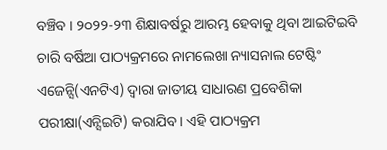ବଞ୍ଚିବ । ୨୦୨୨-୨୩ ଶିକ୍ଷାବର୍ଷରୁ ଆରମ୍ଭ ହେବାକୁ ଥିବା ଆଇଟିଇବି ଚାରି ବର୍ଷିଆ ପାଠ୍ୟକ୍ରମରେ ନାମଲେଖା ନ୍ୟାସନାଲ ଟେଷ୍ଟିଂ ଏଜେନ୍ସି(ଏନଟିଏ) ଦ୍ୱାରା ଜାତୀୟ ସାଧାରଣ ପ୍ରବେଶିକା ପରୀକ୍ଷା(ଏନ୍ସିଇଟି) କରାଯିବ। ଏହି ପାଠ୍ୟକ୍ରମ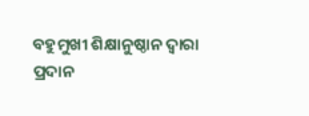ବହୁମୁଖୀ ଶିକ୍ଷାନୁଷ୍ଠାନ ଦ୍ୱାରା ପ୍ରଦାନ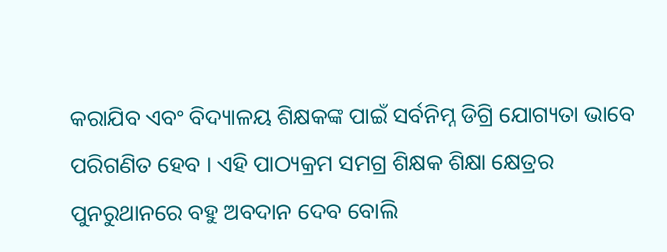କରାଯିବ ଏବଂ ବିଦ୍ୟାଳୟ ଶିକ୍ଷକଙ୍କ ପାଇଁ ସର୍ବନିମ୍ନ ଡିଗ୍ରି ଯୋଗ୍ୟତା ଭାବେ ପରିଗଣିତ ହେବ । ଏହି ପାଠ୍ୟକ୍ରମ ସମଗ୍ର ଶିକ୍ଷକ ଶିକ୍ଷା କ୍ଷେତ୍ରର ପୁନରୁଥାନରେ ବହୁ ଅବଦାନ ଦେବ ବୋଲି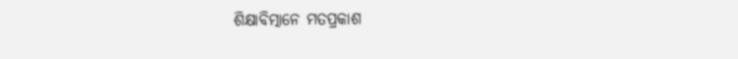ଶିକ୍ଷାବିତ୍ମାନେ ମତପ୍ରକାଶ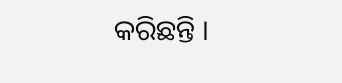କରିଛନ୍ତି ।